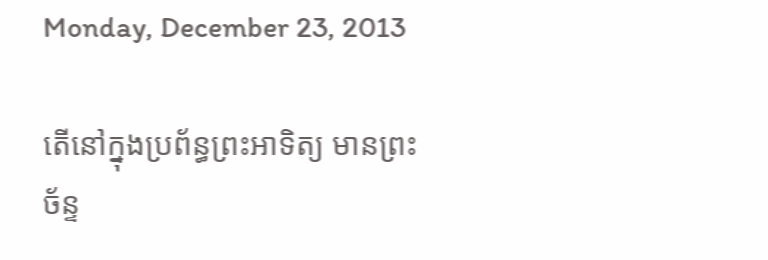Monday, December 23, 2013

តើនៅក្នុងប្រព័ន្ធព្រះអាទិត្យ មានព្រះច័ន្ទ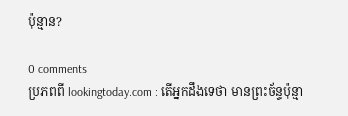ប៉ុន្មាន?

0 comments
ប្រភពពី lookingtoday.com : តើអ្នកដឹងទេថា មានព្រះច័ន្ទប៉ុន្មា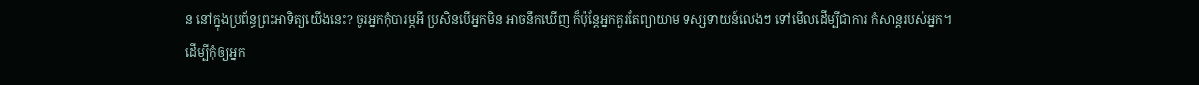ន នៅក្នុងប្រព័ន្ធព្រះអាទិត្យយើងនេះ? ចូរអ្នកកុំបារម្ភអី ប្រសិនបើអ្នកមិន អាចនឹកឃើញ ក៏ប៉ុន្តែអ្នកគួរតែព្យាយាម ទស្សទាយន៍លេងៗ ទៅមើលដើម្បីជាការ កំសាន្តរបស់អ្នក។
ដើម្បីកុំឲ្យអ្នក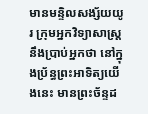មានមន្ទិលសង្ស័យយូរ ក្រុមអ្នកវិទ្យាសាស្រ្ត នឹងប្រាប់អ្នកថា នៅក្នុងប្រ័ន្ធព្រះអាទិត្យយើងនេះ មានព្រះច័ន្ទដ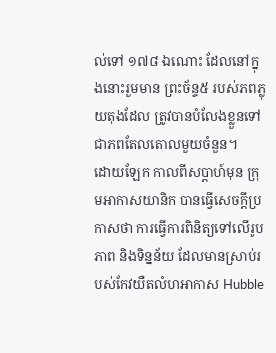ល់ទៅ ១៧៨ ឯណោះ ដែលនៅក្នុងនោះរួមមាន ព្រះច័ន្ទ៥ របស់ភពភ្លុយតុងដែល ត្រូវបានបំលែងខ្លួនទៅ ជាភពតែលតោលមួយចំនួន។
ដោយឡែក កាលពីសប្តាហ៍មុន ក្រុមអាកាសយានិក បានធ្វើសេចក្តីប្រកាសថា ការធ្វើការពិនិត្យទៅលើរូបភាព និងទិន្នន័យ ដែលមានស្រាប់របស់កែវយឺតលំហអាកាស Hubble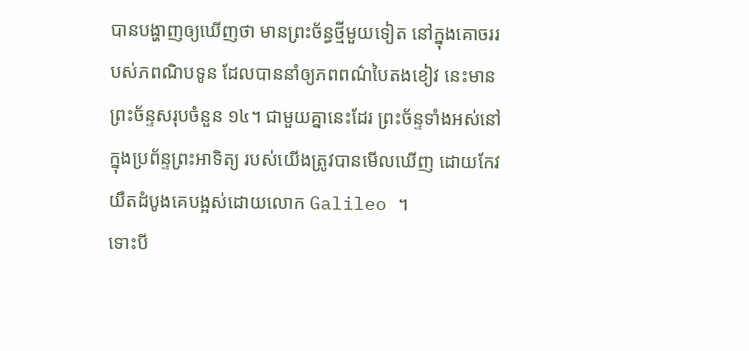បានបង្ហាញឲ្យឃើញថា មានព្រះច័ន្ធថ្មីមួយទៀត នៅក្នុងគោចររបស់ភពណិបទូន ដែលបាននាំឲ្យភពពណ៌បៃតងខៀវ នេះមានព្រះច័ន្ទសរុបចំនួន ១៤។ ជាមួយគ្នានេះដែរ ព្រះច័ន្ទទាំងអស់នៅក្នុងប្រព័ន្ទព្រះអាទិត្យ របស់យើងត្រូវបានមើលឃើញ ដោយកែវយឺតដំបូងគេបង្អស់ដោយលោក Galileo ។
ទោះបី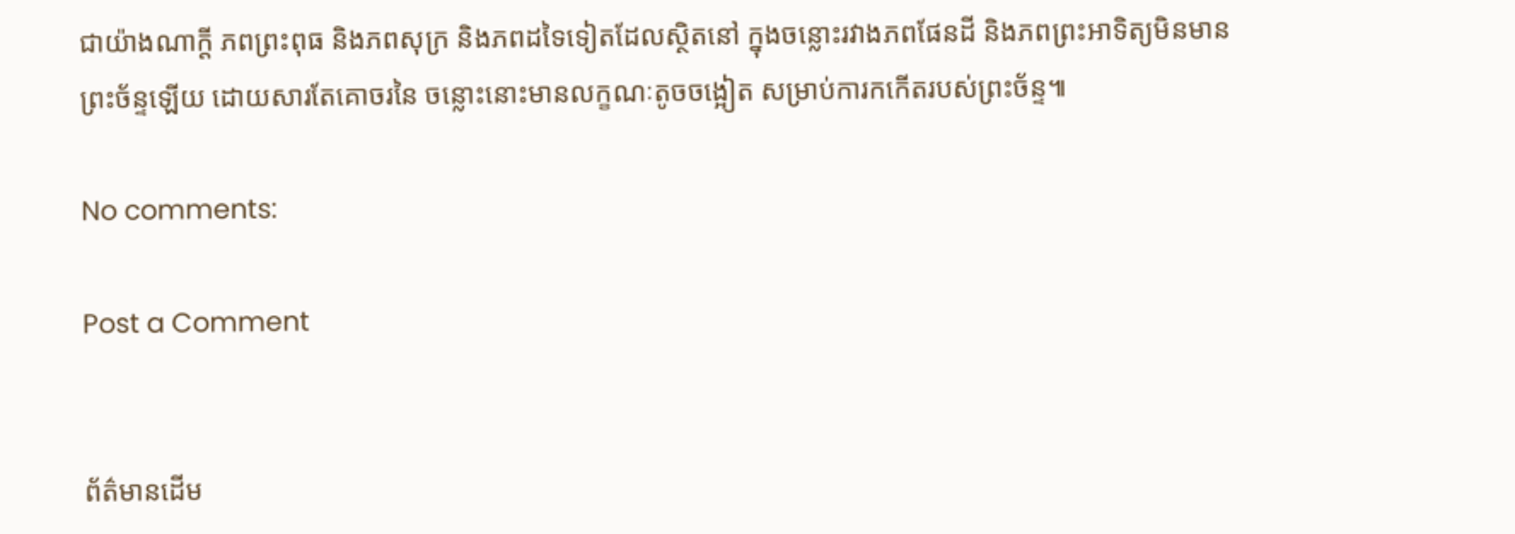ជាយ៉ាងណាក្តី ភពព្រះពុធ និងភពសុក្រ និងភពដទៃទៀតដែលស្ថិតនៅ ក្នុងចន្លោះរវាងភពផែនដី និងភពព្រះអាទិត្យមិនមានព្រះច័ន្ទឡើយ ដោយសារតែគោចរនៃ ចន្លោះនោះមានលក្ខណៈតូចចង្អៀត សម្រាប់ការកកើតរបស់ព្រះច័ន្ទ៕

No comments:

Post a Comment


ព័ត៌មានដើម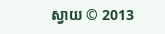ស្វាយ © 2013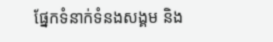ផ្នែកទំនាក់ទំនងសង្គម និង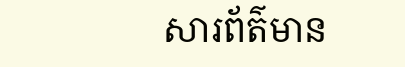សារព័ត៌មាន